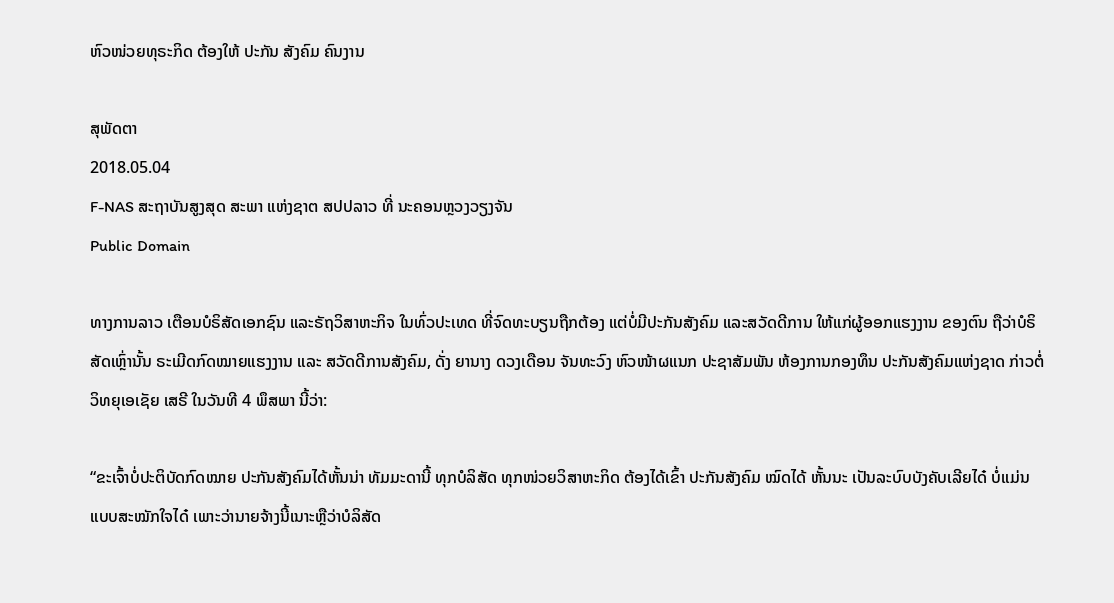ຫົວໜ່ວຍທຸຣະກິດ ຕ້ອງໃຫ້ ປະກັນ ສັງຄົມ ຄົນງານ

ສຸພັດຕາ
2018.05.04
F-NAS ສະຖາບັນສູງສຸດ ສະພາ ແຫ່ງຊາຕ ສປປລາວ ທີ່ ນະຄອນຫຼວງວຽງຈັນ
Public Domain

ທາງການລາວ ເຕືອນບໍຣິສັດເອກຊົນ ແລະຣັຖວິສາຫະກິຈ ໃນທົ່ວປະເທດ ທີ່ຈົດທະບຽນຖືກຕ້ອງ ແຕ່ບໍ່ມີປະກັນສັງຄົມ ແລະສວັດດີການ ໃຫ້ແກ່ຜູ້ອອກແຮງງານ ຂອງຕົນ ຖືວ່າບໍຣິສັດເຫຼົ່ານັ້ນ ຣະເມີດກົດໝາຍແຮງງານ ແລະ ສວັດດີການສັງຄົມ, ດັ່ງ ຍານາງ ດວງເດືອນ ຈັນທະວົງ ຫົວໜ້າຜແນກ ປະຊາສັມພັນ ຫ້ອງການກອງທຶນ ປະກັນສັງຄົມແຫ່ງຊາດ ກ່າວຕໍ່ ວິທຍຸເອເຊັຍ ເສຣີ ໃນວັນທີ 4 ພຶສພາ ນີ້ວ່າ:

“ຂະເຈົ້າບໍ່ປະຕິບັດກົດໝາຍ ປະກັນສັງຄົມໄດ້ຫັ້ນນ່າ ທັມມະດານີ້ ທຸກບໍລິສັດ ທຸກໜ່ວຍວິສາຫະກິດ ຕ້ອງໄດ້ເຂົ້າ ປະກັນສັງຄົມ ໝົດໄດ້ ຫັ້ນນະ ເປັນລະບົບບັງຄັບເລີຍໄດ໋ ບໍ່ແມ່ນແບບສະໝັກໃຈໄດ໋ ເພາະວ່ານາຍຈ້າງນີ້ເນາະຫຼືວ່າບໍລິສັດ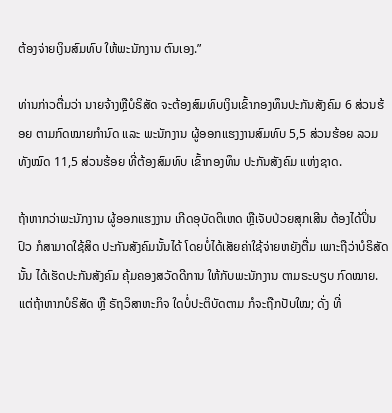ຕ້ອງຈ່າຍເງິນສົມທົບ ໃຫ້ພະນັກງານ ຕົນເອງ.”

ທ່ານກ່າວຕື່ມວ່າ ນາຍຈ້າງຫຼືບໍຣິສັດ ຈະຕ້ອງສົມທົບເງິນເຂົ້າກອງທຶນປະກັນສັງຄົມ 6 ສ່ວນຮ້ອຍ ຕາມກົດໝາຍກຳນົດ ແລະ ພະນັກງານ ຜູ້ອອກແຮງງານສົມທົບ 5,5 ສ່ວນຮ້ອຍ ລວມທັງໝົດ 11,5 ສ່ວນຮ້ອຍ ທີ່ຕ້ອງສົມທົບ ເຂົ້າກອງທຶນ ປະກັນສັງຄົມ ແຫ່ງຊາດ.

ຖ້າຫາກວ່າພະນັກງານ ຜູ້ອອກແຮງງານ ເກີດອຸບັດຕິເຫດ ຫຼືເຈັບປ່ວຍສຸກເສີນ ຕ້ອງໄດ້ປິ່ນປົວ ກໍສາມາດໃຊ້ສິດ ປະກັນສັງຄົມນັ້ນໄດ້ ໂດຍບໍ່ໄດ້ເສັຍຄ່າໃຊ້ຈ່າຍຫຍັງຕື່ມ ເພາະຖືວ່າບໍຣິສັດນັ້ນ ໄດ້ເຮັດປະກັນສັງຄົມ ຄຸ້ມຄອງສວັດດີການ ໃຫ້ກັບພະນັກງານ ຕາມຣະບຽບ ກົດໝາຍ. ແຕ່ຖ້າຫາກບໍຣິສັດ ຫຼື ຣັຖວິສາຫະກິຈ ໃດບໍ່ປະຕິບັດຕາມ ກໍຈະຖືກປັບໃໝ; ດັ່ງ ທີ່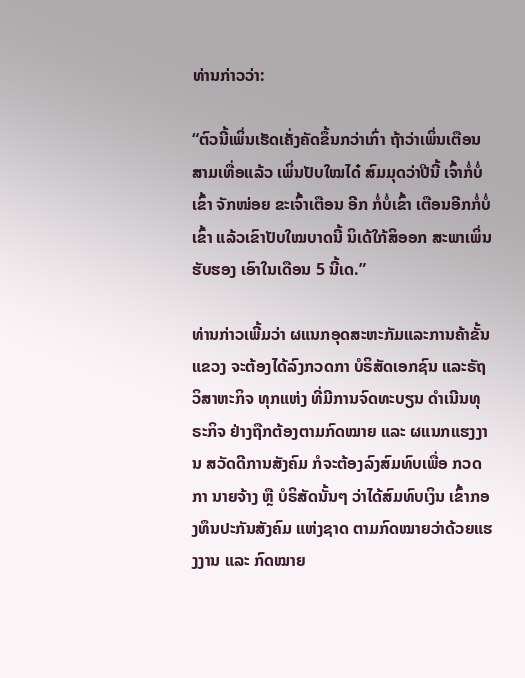ທ່ານກ່າວວ່າ:

“ຕົວນີ້ເພິ່ນເຮັດເຄັ່ງຄັດຂຶ້ນກວ່າເກົ່າ ຖ້າວ່າເພິ່ນເຕືອນສາມເທື່ອແລ້ວ ເພິ່ນປັບໃໝໄດ໋ ສົມມຸດວ່າປີນີ້ ເຈົ້າກໍ່ບໍ່ເຂົ້າ ຈັກໜ່ອຍ ຂະເຈົ້າເຕືອນ ອີກ ກໍ່ບໍ່ເຂົ້າ ເຕືອນອີກກໍ່ບໍ່ເຂົ້າ ແລ້ວເຂົາປັບໃໝບາດນີ້ ນິເດ້ໃກ້ສິອອກ ສະພາເພິ່ນຮັບຮອງ ເອົາໃນເດືອນ 5 ນີ້ເດ.”

ທ່ານກ່າວເພີ້ມວ່າ ຜແນກອຸດສະຫະກັມແລະການຄ້າຂັ້ນແຂວງ ຈະຕ້ອງໄດ້ລົງກວດກາ ບໍຣິສັດເອກຊົນ ແລະຣັຖວິສາຫະກິຈ ທຸກແຫ່ງ ທີ່ມີການຈົດທະບຽນ ດຳເນີນທຸຣະກິຈ ຢ່າງຖືກຕ້ອງຕາມກົດໝາຍ ແລະ ຜແນກແຮງງານ ສວັດດີການສັງຄົມ ກໍຈະຕ້ອງລົງສົມທົບເພື່ອ ກວດກາ ນາຍຈ້າງ ຫຼື ບໍຣິສັດນັ້ນໆ ວ່າໄດ້ສົມທົບເງິນ ເຂົ້າກອງທຶນປະກັນສັງຄົມ ແຫ່ງຊາດ ຕາມກົດໝາຍວ່າດ້ວຍແຮງງານ ແລະ ກົດໝາຍ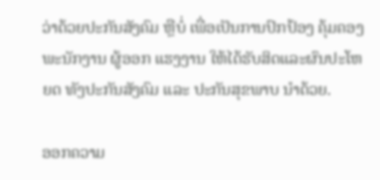ວ່າດ້ວຍປະກັນສັງຄົມ ຫຼືບໍ່ ເພື່ອເປັນການປົກປ້ອງ ຄຸ້ມຄອງພະນັກງານ ຜູ້ອອກ ແຮງງານ ໃຫ້ໄດ້ຮັບສິດແລະຜົນປະໂຫຍດ ທັງປະກັນສັງຄົມ ແລະ ປະກັນສຸຂພາບ ນຳດ້ວຍ.

ອອກຄວາມ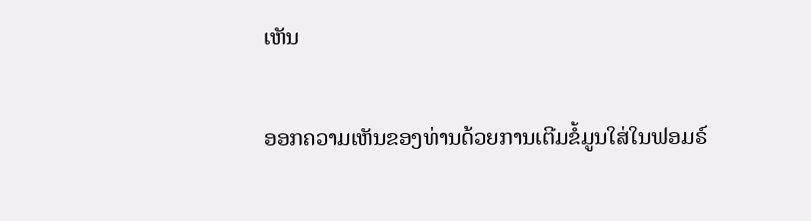ເຫັນ

ອອກຄວາມເຫັນຂອງທ່ານດ້ວຍການເຕີມຂໍ້ມູນໃສ່ໃນຟອມຣ໌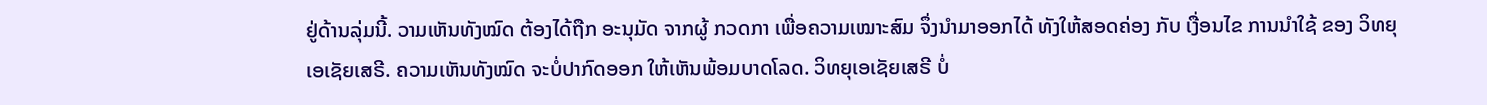ຢູ່ດ້ານລຸ່ມນີ້. ວາມເຫັນທັງໝົດ ຕ້ອງໄດ້ຖືກ ອະນຸມັດ ຈາກຜູ້ ກວດກາ ເພື່ອຄວາມເໝາະສົມ ຈຶ່ງນໍາມາອອກໄດ້ ທັງໃຫ້ສອດຄ່ອງ ກັບ ເງື່ອນໄຂ ການນຳໃຊ້ ຂອງ ວິທຍຸເອເຊັຍເສຣີ. ຄວາມເຫັນທັງໝົດ ຈະບໍ່ປາກົດອອກ ໃຫ້ເຫັນພ້ອມບາດໂລດ. ວິທຍຸເອເຊັຍເສຣີ ບໍ່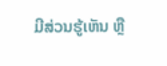ມີສ່ວນຮູ້ເຫັນ ຫຼື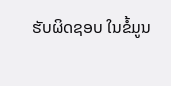ຮັບຜິດຊອບ ໃນຂໍ້ມູນ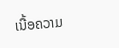ເນື້ອຄວາມ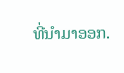ທີ່ນໍາມາອອກ.